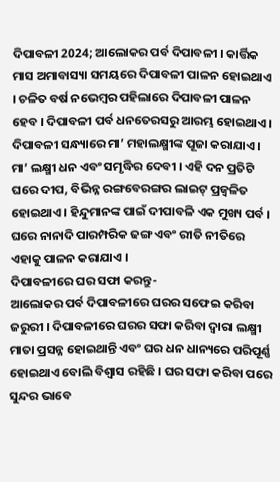ଦିପାବଳୀ 2024; ଆଲୋକର ପର୍ବ ଦିପାବଳୀ । କାର୍ତ୍ତିକ ମାସ ଅମାବାସ୍ୟା ସମୟରେ ଦିପାବଳୀ ପାଳନ ହୋଇଥାଏ । ଚଳିତ ବର୍ଷ ନଭେମ୍ବର ପହିଲାରେ ଦିପାବଳୀ ପାଳନ ହେବ । ଦିପାବଳୀ ପର୍ବ ଧନତେରସରୁ ଆରମ୍ଭ ହୋଇଥାଏ । ଦିପାବଳୀ ସନ୍ଧ୍ୟାରେ ମା’ ମହାଲକ୍ଷ୍ମୀଙ୍କ ପୂଜା କରାଯାଏ । ମା’ ଲକ୍ଷ୍ମୀ ଧନ ଏବଂ ସମୃଦ୍ଧିର ଦେବୀ । ଏହି ଦନ ପ୍ରତିଟି ଘରେ ଦୀପ, ବିଭିନ୍ନ ରଙ୍ଗବେରଙ୍ଗର ଲାଇଟ୍ ପ୍ରଜ୍ବଳିତ ହୋଇଥାଏ । ହିନ୍ଦୁମାନଙ୍କ ପାଇଁ ଦୀପାବଳି ଏକ ମୁଖ୍ୟ ପର୍ବ । ଘରେ ନାନାଦି ପାରମ୍ପରିକ ଢଙ୍ଗ ଏବଂ ରୀତି ନୀତିରେ ଏହାକୁ ପାଳନ କରାଯାଏ ।
ଦିପାବଳୀରେ ଘର ସଫା କରନ୍ତୁ-
ଆଲୋକର ପର୍ବ ଦିପାବଳୀରେ ଘରର ସଫେଇ କରିବା ଜରୁରୀ । ଦିପାବଳୀରେ ଘରର ସଫା କରିବା ଦ୍ବାରା ଲକ୍ଷ୍ମୀ ମାତା ପ୍ରସନ୍ନ ହୋଇଥାନ୍ତି ଏବଂ ଘର ଧନ ଧାନ୍ୟରେ ପରିପୂର୍ଣ୍ଣ ହୋଇଥାଏ ବୋଲି ବିଶ୍ବାସ ରହିଛି । ଘର ସଫା କରିବା ପରେ ସୁନ୍ଦର ଭାବେ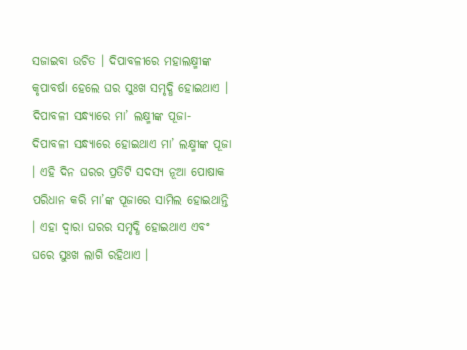ସଜାଇବା ଉଚିତ । ଦିପାବଳୀରେ ମହାଲକ୍ଷ୍ମୀଙ୍କ କୃପାବର୍ଷା ହେଲେ ଘର ସୁଃଖ ସମୃଦ୍ଧି ହୋଇଥାଏ ।
ଦିପାବଳୀ ସନ୍ଧ୍ୟାରେ ମା’ ଲକ୍ଷ୍ମୀଙ୍କ ପୂଜା-
ଦିପାବଳୀ ସନ୍ଧ୍ୟାରେ ହୋଇଥାଏ ମା’ ଲକ୍ଷ୍ମୀଙ୍କ ପୂଜା । ଏହି ଦିନ ଘରର ପ୍ରତିଟି ସଦସ୍ୟ ନୂଆ ପୋଷାକ ପରିଧାନ କରି ମା’ଙ୍କ ପୂଜାରେ ସାମିଲ ହୋଇଥାନ୍ତି । ଏହା ଦ୍ବାରା ଘରର ସମୃଦ୍ଧି ହୋଇଥାଏ ଏବଂ ଘରେ ସୁଃଖ ଲାଗି ରହିଥାଏ ।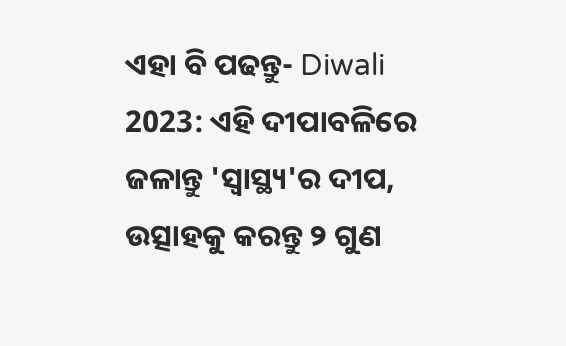ଏହା ବି ପଢନ୍ତୁ- Diwali 2023: ଏହି ଦୀପାବଳିରେ ଜଳାନ୍ତୁ 'ସ୍ବାସ୍ଥ୍ୟ'ର ଦୀପ, ଉତ୍ସାହକୁ କରନ୍ତୁ ୨ ଗୁଣ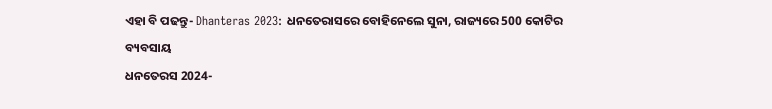ଏହା ବି ପଢନ୍ତୁ- Dhanteras 2023: ଧନତେରାସରେ ବୋହିନେଲେ ସୁନା, ରାଜ୍ୟରେ 500 କୋଟିର ବ୍ୟବସାୟ
ଧନତେରସ 2024-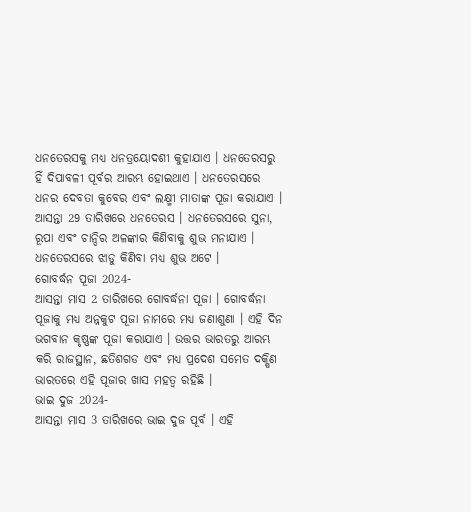ଧନତେରସକୁ ମଧ୍ୟ ଧନତ୍ରୟୋଦଶୀ କୁହାଯାଏ । ଧନତେରସରୁ ହିଁ ଦିପାବଳୀ ପୂର୍ବର ଆରମ୍ଭ ହୋଇଥାଏ । ଧନତେରସରେ ଧନର ଦେବତା କୁବେର ଏବଂ ଲକ୍ଷ୍ମୀ ମାତାଙ୍କ ପୂଜା କରାଯାଏ । ଆସନ୍ତା 29 ତାରିଖରେ ଧନତେରସ । ଧନତେରସରେ ସୁନା, ରୂପା ଏବଂ ଚାନ୍ଦିର ଅଳଙ୍କାର କିଣିବାକୁ ଶୁଭ ମନାଯାଏ । ଧନତେରସରେ ଝାଡୁ କିଣିବା ମଧ୍ୟ ଶୁଭ ଅଟେ ।
ଗୋବର୍ଦ୍ଧନ ପୂଜା 2024-
ଆସନ୍ତା ମାସ 2 ତାରିଖରେ ଗୋବର୍ଦ୍ଧନା ପୂଜା । ଗୋବର୍ଦ୍ଧନା ପୂଜାକୁ ମଧ୍ୟ ଅନ୍ନକୁଟ ପୂଜା ନାମରେ ମଧ୍ୟ ଜଣାଶୁଣା । ଏହି ଦିନ ଭଗବାନ କୃଷ୍ଣଙ୍କ ପୂଜା କରାଯାଏ । ଉତ୍ତର ଭାରତରୁ ଆରମ୍ଭ କରି ରାଜସ୍ଥାନ, ଛତିଶଗଡ ଏବଂ ମଧ୍ୟ ପ୍ରଦେଶ ସମେତ ଦକ୍ଷିଣ ଭାରତରେ ଏହି ପୂଜାର ଖାସ ମହତ୍ବ ରହିଛି ।
ଭାଇ ଦୁଜ 2024-
ଆସନ୍ତା ମାସ 3 ତାରିଖରେ ଭାଇ ଦୁଜ ପୂର୍ବ । ଏହି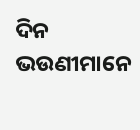ଦିନ ଭଉଣୀମାନେ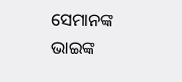ସେମାନଙ୍କ ଭାଇଙ୍କ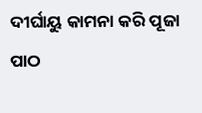ଦୀର୍ଘାୟୁ କାମନା କରି ପୂଜା ପାଠ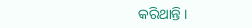କରିଥାନ୍ତି ।